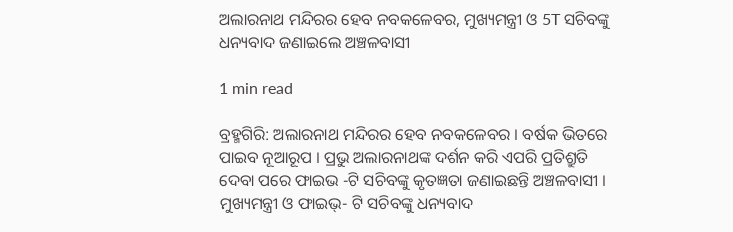ଅଲାରନାଥ ମନ୍ଦିରର ହେବ ନବକଳେବର, ମୁଖ୍ୟମନ୍ତ୍ରୀ ଓ 5T ସଚିବଙ୍କୁ ଧନ୍ୟବାଦ ଜଣାଇଲେ ଅଞ୍ଚଳବାସୀ

1 min read

ବ୍ରହ୍ମଗିରି: ଅଲାରନାଥ ମନ୍ଦିରର ହେବ ନବକଳେବର । ବର୍ଷକ ଭିତରେ ପାଇବ ନୂଆରୂପ । ପ୍ରଭୁ ଅଲାରନାଥଙ୍କ ଦର୍ଶନ କରି ଏପରି ପ୍ରତିଶ୍ରୁତି ଦେବା ପରେ ଫାଇଭ -ଟି ସଚିବଙ୍କୁ କୃତଜ୍ଞତା ଜଣାଇଛନ୍ତି ଅଞ୍ଚଳବାସୀ । ମୁଖ୍ୟମନ୍ତ୍ରୀ ଓ ଫାଇଭ୍‌- ଟି ସଚିବଙ୍କୁ ଧନ୍ୟବାଦ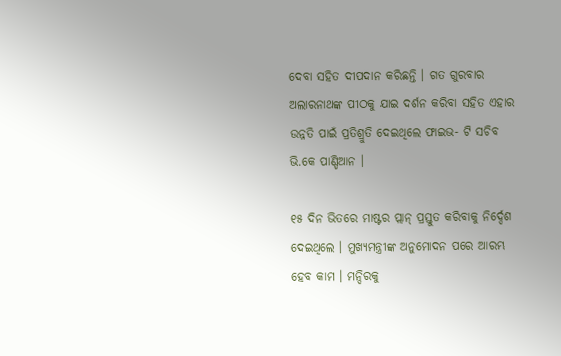ଦେବା ସହିତ ଦୀପଦାନ କରିଛନ୍ତି । ଗତ ଗୁରବାର ଅଲାରନାଥଙ୍କ ପୀଠକୁ ଯାଇ ଦର୍ଶନ କରିବା ସହିତ ଏହାର ଉନ୍ନତି ପାଇଁ ପ୍ରତିଶ୍ରୁତି ଦେଇଥିଲେ ଫାଇଭ- ଟି ସଚିବ ଭି.କେ ପାଣ୍ଡିଆନ ।

୧୫ ଦିନ ଭିତରେ ମାଷ୍ଟର ପ୍ଲାନ୍ ପ୍ରସ୍ତୁତ କରିବାକୁ ନିର୍ଦ୍ଦେଶ ଦେଇଥିଲେ । ମୁଖ୍ୟମନ୍ତ୍ରୀଙ୍କ ଅନୁମୋଦନ ପରେ ଆରମ୍ଭ ହେବ କାମ । ମନ୍ଦିରକୁ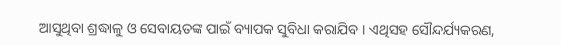ଆସୁଥିବା ଶ୍ରଦ୍ଧାଳୁ ଓ ସେବାୟତଙ୍କ ପାଇଁ ବ୍ୟାପକ ସୁବିଧା କରାଯିବ । ଏଥିସହ ସୌନ୍ଦର୍ଯ୍ୟକରଣ,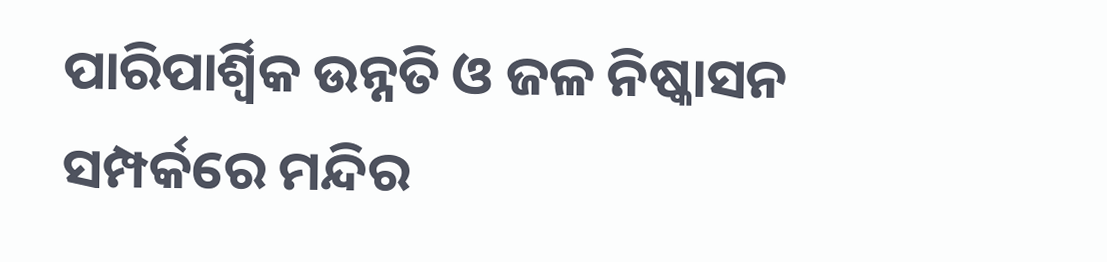ପାରିପାର୍ଶ୍ୱିକ ଉନ୍ନତି ଓ ଜଳ ନିଷ୍କାସନ ସମ୍ପର୍କରେ ମନ୍ଦିର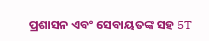ପ୍ରଶାସନ ଏବଂ ସେବାୟତଙ୍କ ସହ 5T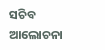ସଚିବ ଆଲୋଚନା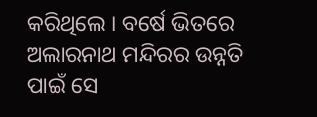କରିଥିଲେ । ବର୍ଷେ ଭିତରେ ଅଲାରନାଥ ମନ୍ଦିରର ଉନ୍ନତି ପାଇଁ ସେ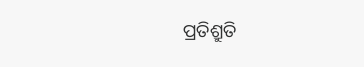ପ୍ରତିଶ୍ରୁତି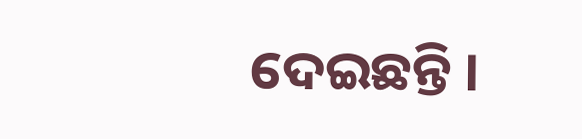ଦେଇଛନ୍ତି ।